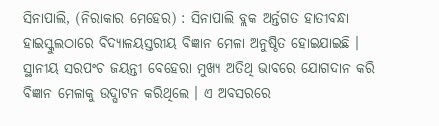ସିନାପାଲି, (ନିରାକାର ମେହେର) : ସିନାପାଲି ବ୍ଲକ ଅର୍ନ୍ତଗତ ହାତୀବନ୍ଧା ହାଇସ୍କୁଲଠାରେ ବିଦ୍ୟାଳୟସ୍ତରୀୟ ବିଜ୍ଞାନ ମେଳା ଅନୁଷ୍ଠିତ ହୋଇଯାଇଛି । ସ୍ଥାନୀୟ ସରପଂଚ ଜୟନ୍ତୀ ବେହେରା ମୁଖ୍ୟ ଅତିଥି ଭାବରେ ଯୋଗଦାନ କରି ବିଜ୍ଞାନ ମେଳାକୁ ଉଦ୍ଘାଟନ କରିଥିଲେ । ଏ ଅବସରରେ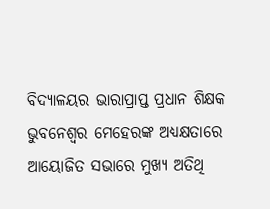ବିଦ୍ୟାଳୟର ଭାରାପ୍ରାପ୍ତ ପ୍ରଧାନ ଶିକ୍ଷକ ଭୁବନେଶ୍ୱର ମେହେରଙ୍କ ଅଧ୍ୟକ୍ଷତାରେ ଆୟୋଜିତ ସଭାରେ ମୁଖ୍ୟ ଅତିଥି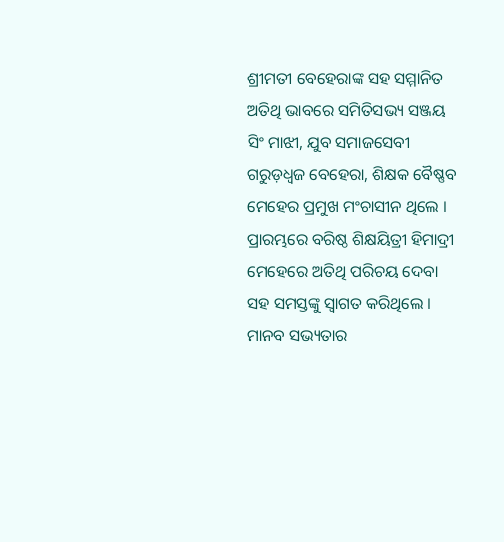ଶ୍ରୀମତୀ ବେହେରାଙ୍କ ସହ ସମ୍ମାନିତ ଅତିଥି ଭାବରେ ସମିତିସଭ୍ୟ ସଞ୍ଜୟ ସିଂ ମାଝୀ, ଯୁବ ସମାଜସେବୀ ଗରୁଡ଼ଧ୍ୱଜ ବେହେରା, ଶିକ୍ଷକ ବୈଷ୍ଣବ ମେହେର ପ୍ରମୁଖ ମଂଚାସୀନ ଥିଲେ । ପ୍ରାରମ୍ଭରେ ବରିଷ୍ଠ ଶିକ୍ଷୟିତ୍ରୀ ହିମାଦ୍ରୀ ମେହେରେ ଅତିଥି ପରିଚୟ ଦେବା ସହ ସମସ୍ତଙ୍କୁ ସ୍ୱାଗତ କରିଥିଲେ । ମାନବ ସଭ୍ୟତାର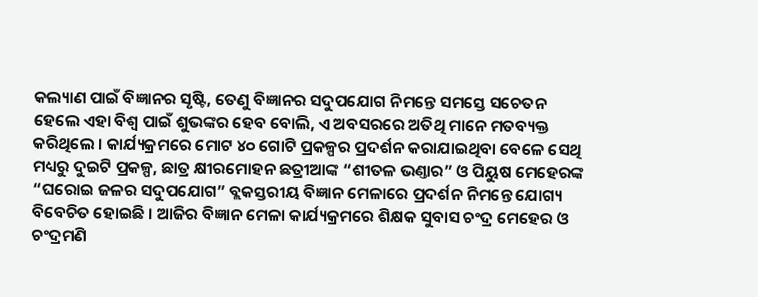କଲ୍ୟାଣ ପାଇଁ ବିଜ୍ଞାନର ସୃଷ୍ଟି, ତେଣୁ ବିଜ୍ଞାନର ସଦୁପଯୋଗ ନିମନ୍ତେ ସମସ୍ତେ ସଚେତନ ହେଲେ ଏହା ବିଶ୍ୱ ପାଇଁ ଶୁଭଙ୍କର ହେବ ବୋଲି, ଏ ଅବସରରେ ଅତିଥି ମାନେ ମତବ୍ୟକ୍ତ କରିଥିଲେ । କାର୍ଯ୍ୟକ୍ରମରେ ମୋଟ ୪୦ ଗୋଟି ପ୍ରକଳ୍ପର ପ୍ରଦର୍ଶନ କରାଯାଇଥିବା ବେଳେ ସେଥି ମଧ୍ୟରୁ ଦୁଇଟି ପ୍ରକଳ୍ପ, ଛାତ୍ର କ୍ଷୀରମୋହନ ଛତ୍ରୀଆଙ୍କ “ଶୀତଳ ଭଣ୍ତାର” ଓ ପିୟୁଷ ମେହେରଙ୍କ “ଘରୋଇ ଜଳର ସଦୁପଯୋଗ” ବ୍ଲକସ୍ତରୀୟ ବିଜ୍ଞାନ ମେଳାରେ ପ୍ରଦର୍ଶନ ନିମନ୍ତେ ଯୋଗ୍ୟ ବିବେଚିତ ହୋଇଛି । ଆଜିର ବିଜ୍ଞାନ ମେଳା କାର୍ଯ୍ୟକ୍ରମରେ ଶିକ୍ଷକ ସୁବାସ ଚଂଦ୍ର ମେହେର ଓ ଚଂଦ୍ରମଣି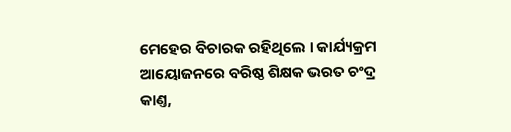ମେହେର ବିଚାରକ ରହିଥିଲେ । କାର୍ଯ୍ୟକ୍ରମ ଆୟୋଜନରେ ବରିଷ୍ଠ ଶିକ୍ଷକ ଭରତ ଚଂଦ୍ର କାଣ୍ତ,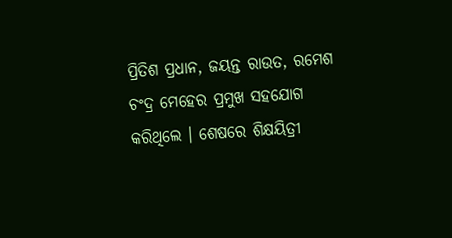ପ୍ରିତିଶ ପ୍ରଧାନ, ଜୟନ୍ତ ରାଉତ, ରମେଶ ଚଂଦ୍ର ମେହେର ପ୍ରମୁଖ ସହଯୋଗ କରିଥିଲେ । ଶେଷରେ ଶିକ୍ଷୟିତ୍ରୀ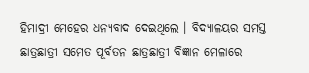ହିମାଦ୍ରୀ ମେହେର ଧନ୍ୟବାଦ ଦେଇଥିଲେ । ବିଦ୍ୟାଳୟର ସମସ୍ତ ଛାତ୍ରଛାତ୍ରୀ ସମେତ ପୂର୍ବତନ ଛାତ୍ରଛାତ୍ରୀ ବିଜ୍ଞାନ ମେଳାରେ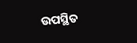ଉପସ୍ଥିତ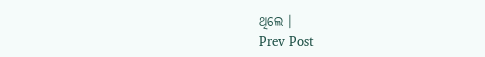ଥିଲେ ।
Prev Post